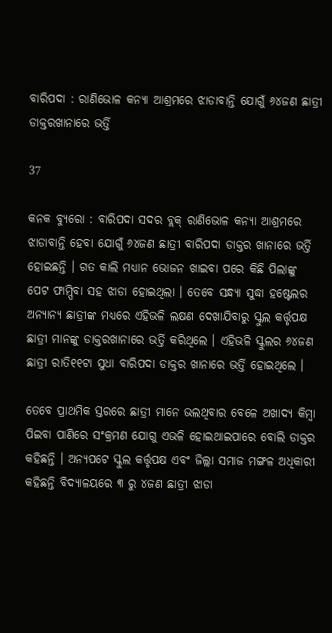ବାରିପଦା : ରାଣିଭୋଳ କନ୍ୟା ଆଶ୍ରମରେ ଝାଡାବାନ୍ତି ଯୋଗୁଁ ୬୪ଜଣ ଛାତ୍ରୀ ଡାକ୍ତରଖାନାରେ ଭର୍ତ୍ତି

37

କନକ ବ୍ୟୁରୋ : ବାରିପଦା ସଦର ବ୍ଲକ୍ ରାଣିଭୋଳ କନ୍ୟା ଆଶ୍ରମରେ ଝାଡାବାନ୍ତି ହେବା ଯୋଗୁଁ ୬୪ଜଣ ଛାତ୍ରୀ ବାରିପଦା ଡାକ୍ତର ଖାନାରେ ଭର୍ତ୍ତି ହୋଇଛନ୍ତି । ଗତ କାଲି ମଧ୍ୟାନ ଭୋଜନ ଖାଇବା ପରେ କିଛି ପିଲାଙ୍କୁ ପେଟ ଫାମ୍ପିବା ସହ ଝାଡା ହୋଇଥିଲା । ତେବେ ସନ୍ଧ୍ୟା ସୁଦ୍ଧା ହଷ୍ଟେଲର ଅନ୍ୟାନ୍ୟ ଛାତ୍ରୀଙ୍କ ମଧ୍ୟରେ ଏହିଭଳି ଲକ୍ଷଣ ଦେଖାଯିବାରୁ ସ୍କୁଲ କର୍ତ୍ତୃପକ୍ଷ ଛାତ୍ରୀ ମାନଙ୍କୁ ଡାକ୍ତରଖାନାରେ ଭର୍ତ୍ତି କରିଥିଲେ । ଏହିଭଳି ସ୍କୁଲର ୬୪ଜଣ ଛାତ୍ରୀ ରାତି୧୧ଟା ସୁଧା ବାରିପଦା ଡାକ୍ତର ଖାନାରେ ଭର୍ତ୍ତି ହୋଇଥିଲେ ।

ତେବେ ପ୍ରାଥମିକ ସ୍ତରରେ ଛାତ୍ରୀ ମାନେ ଭଲଥିବାର ବେଳେ ଅଖାଦ୍ୟ କିମ୍ବା ପିଇବା ପାଣିରେ ସଂକ୍ରମଣ ଯୋଗୁ ଏଭଳି ହୋଇଥାଇପାରେ ବୋଲି ଡାକ୍ତର କହିଛନ୍ତି । ଅନ୍ୟପଟେ ସ୍କୁଲ କର୍ତ୍ତୃପକ୍ଷ ଏବଂ ଜିଲ୍ଲା ସମାଜ ମଙ୍ଗଳ ଅଧିକାରୀ କହିଛନ୍ତି ବିଦ୍ୟାଳୟରେ ୩ ରୁ ୪ଜଣ ଛାତ୍ରୀ ଝାଡା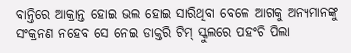ବାନ୍ତିରେ ଆକ୍ରାନ୍ତ ହୋଇ ଭଲ ହୋଇ ସାରିଥିବା ବେଳେ ଆଗକୁ ଅନ୍ୟମାନଙ୍କୁ ସଂକ୍ରନଣ ନହେବ ସେ ନେଇ ଡାକ୍ତରି ଟିମ୍ ସ୍କୁଲରେ ପହଂଚି ପିଲା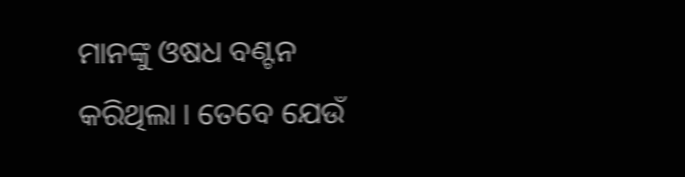ମାନଙ୍କୁ ଓଷଧ ବଣ୍ଟନ କରିଥିଲା । ତେବେ ଯେଉଁ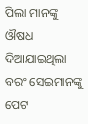ପିଲା ମାନଙ୍କୁ ଔଷଧ ଦିଆଯାଇଥିଲା ବରଂ ସେଇମାନଙ୍କୁ ପେଟ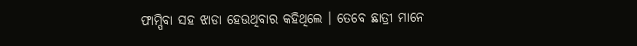ଫାମ୍ପିବା ସହ ଝାଡା ହେଉଥିବାର କହିଥିଲେ । ତେବେ ଛାତ୍ରୀ ମାନେ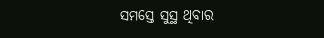ସମସ୍ତେ ସୁସ୍ଥ ଥିବାର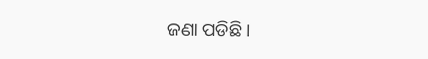ଜଣା ପଡିଛି ।